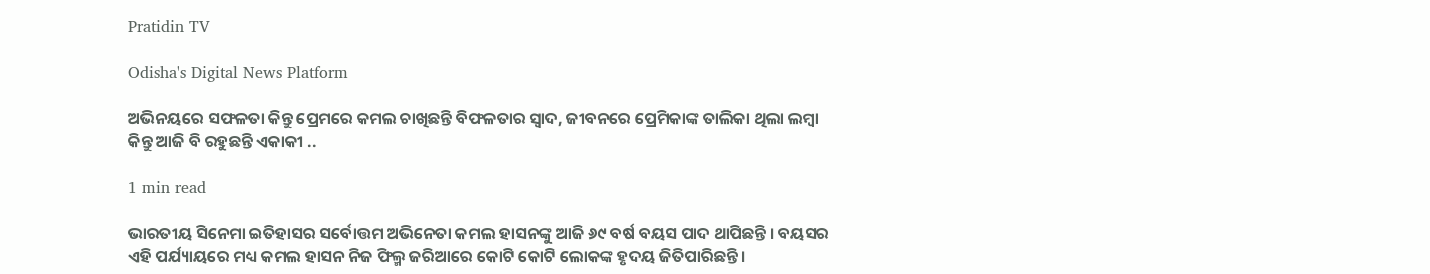Pratidin TV

Odisha's Digital News Platform

ଅଭିନୟରେ ସଫଳତା କିନ୍ତୁ ପ୍ରେମରେ କମଲ ଚାଖିଛନ୍ତି ବିଫଳତାର ସ୍ୱାଦ, ଜୀବନରେ ପ୍ରେମିକାଙ୍କ ତାଲିକା ଥିଲା ଲମ୍ବା କିନ୍ତୁ ଆଜି ବି ରହୁଛନ୍ତି ଏକାକୀ ..

1 min read

ଭାରତୀୟ ସିନେମା ଇତିହାସର ସର୍ବୋତ୍ତମ ଅଭିନେତା କମଲ ହାସନଙ୍କୁ ଆଜି ୬୯ ବର୍ଷ ବୟସ ପାଦ ଥାପିଛନ୍ତି । ବୟସର ଏହି ପର୍ଯ୍ୟାୟରେ ମଧ୍ୟ କମଲ ହାସନ ନିଜ ଫିଲ୍ମ ଜରିଆରେ କୋଟି କୋଟି ଲୋକଙ୍କ ହୃଦୟ ଜିତିପାରିଛନ୍ତି ।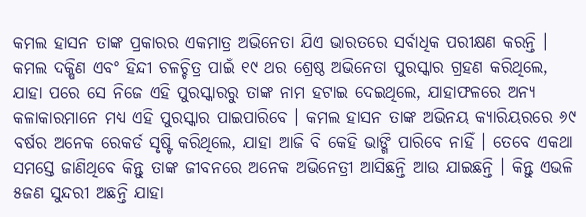କମଲ ହାସନ ତାଙ୍କ ପ୍ରକାରର ଏକମାତ୍ର ଅଭିନେତା ଯିଏ ଭାରତରେ ସର୍ବାଧିକ ପରୀକ୍ଷଣ କରନ୍ତି । କମଲ ଦକ୍ଷିଣ ଏବଂ ହିନ୍ଦୀ ଚଳଚ୍ଚିତ୍ର ପାଇଁ ୧୯ ଥର ଶ୍ରେଷ୍ଠ ଅଭିନେତା ପୁରସ୍କାର ଗ୍ରହଣ କରିଥିଲେ, ଯାହା ପରେ ସେ ନିଜେ ଏହି ପୁରସ୍କାରରୁ ତାଙ୍କ ନାମ ହଟାଇ ଦେଇଥିଲେ, ଯାହାଫଳରେ ଅନ୍ୟ କଳାକାରମାନେ ମଧ୍ୟ ଏହି ପୁରସ୍କାର ପାଇପାରିବେ । କମଲ ହାସନ ତାଙ୍କ ଅଭିନୟ କ୍ୟାରିୟରରେ ୬୯ ବର୍ଷର ଅନେକ ରେକର୍ଡ ସୃଷ୍ଟି କରିଥିଲେ, ଯାହା ଆଜି ବି କେହି ଭାଙ୍ଗି ପାରିବେ ନାହିଁ । ତେବେ ଏକଥା ସମସ୍ତେ ଜାଣିଥିବେ କିନ୍ତୁ ତାଙ୍କ ଜୀବନରେ ଅନେକ ଅଭିନେତ୍ରୀ ଆସିଛନ୍ତି ଆଉ ଯାଇଛନ୍ତି । କିନ୍ତୁ ଏଭଳି ୫ଜଣ ସୁନ୍ଦରୀ ଅଛନ୍ତି ଯାହା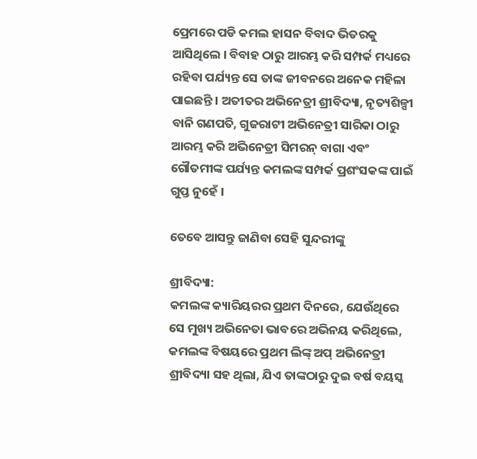ପ୍ରେମରେ ପଡି କମଲ ହାସନ ବିବାଦ ଭିତରକୁ ଆସିଥିଲେ । ବିବାହ ଠାରୁ ଆରମ୍ଭ କରି ସମ୍ପର୍କ ମଧ୍ୟରେ ରହିବା ପର୍ଯ୍ୟନ୍ତ ସେ ତାଙ୍କ ଜୀବନରେ ଅନେକ ମହିଳା ପାଇଛନ୍ତି । ଅତୀତର ଅଭିନେତ୍ରୀ ଶ୍ରୀବିଦ୍ୟା, ନୃତ୍ୟଶିଳ୍ପୀ ବାନି ଗଣପତି, ଗୁଜରାଟୀ ଅଭିନେତ୍ରୀ ସାରିକା ଠାରୁ ଆରମ୍ଭ କରି ଅଭିନେତ୍ରୀ ସିମରନ୍ ବାଗା ଏବଂ ଗୌତମୀଙ୍କ ପର୍ଯ୍ୟନ୍ତ କମଲଙ୍କ ସମ୍ପର୍କ ପ୍ରଶଂସକଙ୍କ ପାଇଁ ଗୁପ୍ତ ନୁହେଁ ।

ତେବେ ଆସନ୍ତୁ ଜାଣିବା ସେହି ସୁନ୍ଦରୀଙ୍କୁ

ଶ୍ରୀବିଦ୍ୟା:
କମଲଙ୍କ କ୍ୟାରିୟରର ପ୍ରଥମ ଦିନରେ, ଯେଉଁଥିରେ ସେ ମୁଖ୍ୟ ଅଭିନେତା ଭାବରେ ଅଭିନୟ କରିଥିଲେ, କମଲଙ୍କ ବିଷୟରେ ପ୍ରଥମ ଲିଙ୍କ୍ ଅପ୍ ଅଭିନେତ୍ରୀ ଶ୍ରୀବିଦ୍ୟା ସହ ଥିଲା, ଯିଏ ତାଙ୍କଠାରୁ ଦୁଇ ବର୍ଷ ବୟସ୍କ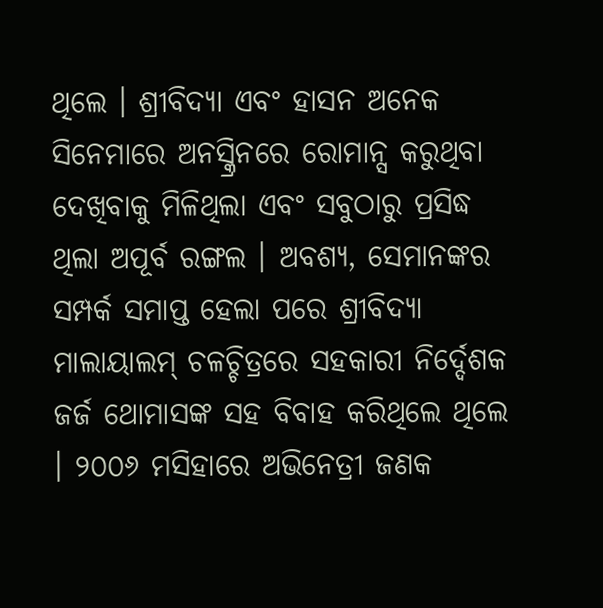ଥିଲେ । ଶ୍ରୀବିଦ୍ୟା ଏବଂ ହାସନ ଅନେକ ସିନେମାରେ ଅନସ୍କ୍ରିନରେ ରୋମାନ୍ସ କରୁଥିବା ଦେଖିବାକୁ ମିଳିଥିଲା ଏବଂ ସବୁଠାରୁ ପ୍ରସିଦ୍ଧ ଥିଲା ଅପୂର୍ବ ରଙ୍ଗଲ । ଅବଶ୍ୟ, ସେମାନଙ୍କର ସମ୍ପର୍କ ସମାପ୍ତ ହେଲା ପରେ ଶ୍ରୀବିଦ୍ୟା ମାଲାୟାଲମ୍ ଚଳଚ୍ଚିତ୍ରରେ ସହକାରୀ ନିର୍ଦ୍ଦେଶକ ଜର୍ଜ ଥୋମାସଙ୍କ ସହ ବିବାହ କରିଥିଲେ ଥିଲେ । ୨୦୦୬ ମସିହାରେ ଅଭିନେତ୍ରୀ ଜଣକ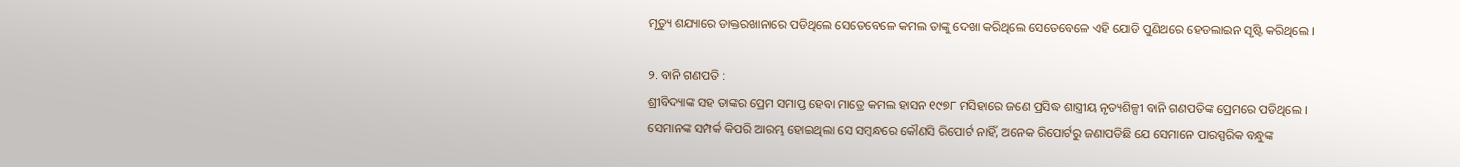ମୃତ୍ୟୁ ଶଯ୍ୟାରେ ଡାକ୍ତରଖାନାରେ ପଡିଥିଲେ ସେତେବେଳେ କମଲ ତାଙ୍କୁ ଦେଖା କରିଥିଲେ ସେତେବେଳେ ଏହି ଯୋଡି ପୁଣିଥରେ ହେଡଲାଇନ ସୃଷ୍ଟି କରିଥିଲେ ।

୨. ବାନି ଗଣପତି :
ଶ୍ରୀବିଦ୍ୟାଙ୍କ ସହ ତାଙ୍କର ପ୍ରେମ ସମାପ୍ତ ହେବା ମାତ୍ରେ କମଲ ହାସନ ୧୯୭୮ ମସିହାରେ ଜଣେ ପ୍ରସିଦ୍ଧ ଶାସ୍ତ୍ରୀୟ ନୃତ୍ୟଶିଳ୍ପୀ ବାନି ଗଣପତିଙ୍କ ପ୍ରେମରେ ପଡିଥିଲେ । ସେମାନଙ୍କ ସମ୍ପର୍କ କିପରି ଆରମ୍ଭ ହୋଇଥିଲା ସେ ସମ୍ବନ୍ଧରେ କୌଣସି ରିପୋର୍ଟ ନାହିଁ, ଅନେକ ରିପୋର୍ଟରୁ ଜଣାପଡିଛି ଯେ ସେମାନେ ପାରସ୍ପରିକ ବନ୍ଧୁଙ୍କ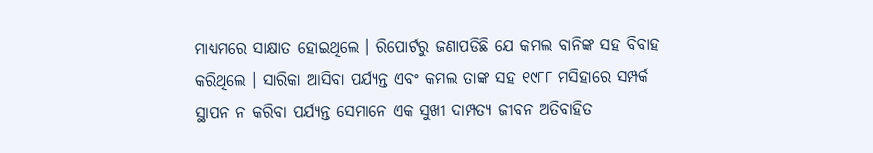ମାଧ୍ୟମରେ ସାକ୍ଷାତ ହୋଇଥିଲେ । ରିପୋର୍ଟରୁ ଜଣାପଡିଛି ଯେ କମଲ ବାନିଙ୍କ ସହ ବିବାହ କରିଥିଲେ । ସାରିକା ଆସିବା ପର୍ଯ୍ୟନ୍ତ ଏବଂ କମଲ ତାଙ୍କ ସହ ୧୯୮୮ ମସିହାରେ ସମ୍ପର୍କ ସ୍ଥାପନ ନ କରିବା ପର୍ଯ୍ୟନ୍ତ ସେମାନେ ଏକ ସୁଖୀ ଦାମ୍ପତ୍ୟ ଜୀବନ ଅତିବାହିତ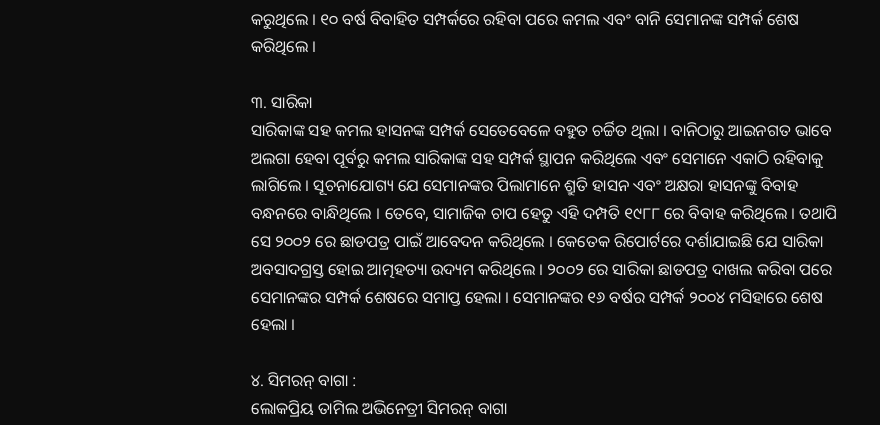କରୁଥିଲେ । ୧୦ ବର୍ଷ ବିବାହିତ ସମ୍ପର୍କରେ ରହିବା ପରେ କମଲ ଏବଂ ବାନି ସେମାନଙ୍କ ସମ୍ପର୍କ ଶେଷ କରିଥିଲେ ।

୩. ସାରିକା
ସାରିକାଙ୍କ ସହ କମଲ ହାସନଙ୍କ ସମ୍ପର୍କ ସେତେବେଳେ ବହୁତ ଚର୍ଚ୍ଚିତ ଥିଲା । ବାନିଠାରୁ ଆଇନଗତ ଭାବେ ଅଲଗା ହେବା ପୂର୍ବରୁ କମଲ ସାରିକାଙ୍କ ସହ ସମ୍ପର୍କ ସ୍ଥାପନ କରିଥିଲେ ଏବଂ ସେମାନେ ଏକାଠି ରହିବାକୁ ଲାଗିଲେ । ସୂଚନାଯୋଗ୍ୟ ଯେ ସେମାନଙ୍କର ପିଲାମାନେ ଶ୍ରୁତି ହାସନ ଏବଂ ଅକ୍ଷରା ହାସନଙ୍କୁ ବିବାହ ବନ୍ଧନରେ ବାନ୍ଧିଥିଲେ । ତେବେ, ସାମାଜିକ ଚାପ ହେତୁ ଏହି ଦମ୍ପତି ୧୯୮୮ ରେ ବିବାହ କରିଥିଲେ । ତଥାପି ସେ ୨୦୦୨ ରେ ଛାଡପତ୍ର ପାଇଁ ଆବେଦନ କରିଥିଲେ । କେତେକ ରିପୋର୍ଟରେ ଦର୍ଶାଯାଇଛି ଯେ ସାରିକା ଅବସାଦଗ୍ରସ୍ତ ହୋଇ ଆତ୍ମହତ୍ୟା ଉଦ୍ୟମ କରିଥିଲେ । ୨୦୦୨ ରେ ସାରିକା ଛାଡପତ୍ର ଦାଖଲ କରିବା ପରେ ସେମାନଙ୍କର ସମ୍ପର୍କ ଶେଷରେ ସମାପ୍ତ ହେଲା । ସେମାନଙ୍କର ୧୬ ବର୍ଷର ସମ୍ପର୍କ ୨୦୦୪ ମସିହାରେ ଶେଷ ହେଲା ।

୪. ସିମରନ୍ ବାଗା :
ଲୋକପ୍ରିୟ ତାମିଲ ଅଭିନେତ୍ରୀ ସିମରନ୍ ବାଗା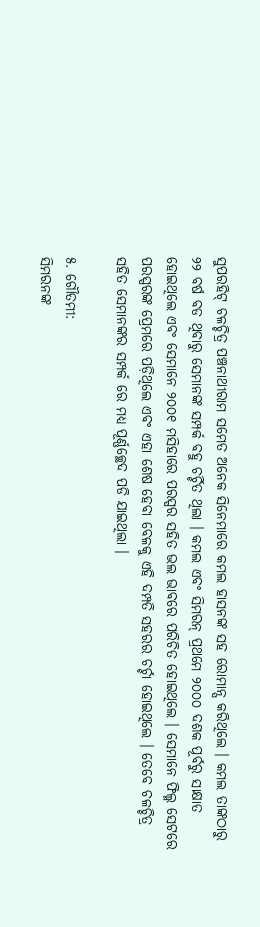ସୁପରହିଟ୍ ଚଳଚ୍ଚିତ୍ର ପଞ୍ଚନାଥୀରାମ ସମେତ ଅନେକ ସିନେମାରେ କମଲ ହାସନଙ୍କ ସହ ରୋମାନ୍ସ କରିଥିଲେ । କମଲ ତାଙ୍କଠାରୁ ୨୨ ବର୍ଷ ବଡ ଥିବାରୁ ସେମାନଙ୍କ ସମ୍ପର୍କ ବହୁ ଚର୍ଚ୍ଚିତ ଥିଲା । କମଲ ଏବଂ ସିମରନ୍ ପ୍ରଥମେ ୨୦୦୦ ଦଶକ ପୂର୍ବରୁ ସାକ୍ଷାତ ହୋଇଥିଲେ ଏବଂ ସେମାନେ ୨୦୦୧ ମସିହାରେ ପରସ୍ପର ସହିତ ଭଲ ଭାବରେ ପରିଚିତ ହୋଇଥିଲେ । ସେମାନେ ଫିଲ୍ମ ସେଟରେ ପରସ୍ପରଙ୍କ ପ୍ରେମରେ ପଡ଼ିଥିଲେ ଏବଂ ଏହା ଶେଷ ହେବା ବେଳକୁ ଏହି ଦମ୍ପତି ସହରର ଚର୍ଚ୍ଚା ହୋଇଥିଲେ । ତେବେ ଚଳଚ୍ଚିତ୍ର ସହିତ ସେମାନଙ୍କର ସମ୍ପର୍କ ରେ ମଧ୍ୟ ପୂର୍ଣ୍ଣଚ୍ଛେଦ ପଡି ଯାଇଥିଲା ।

୫. ଗୌତମୀ:
ସିମରନଙ୍କ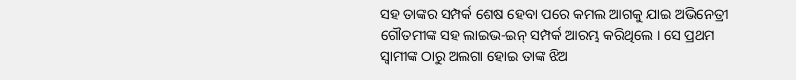ସହ ତାଙ୍କର ସମ୍ପର୍କ ଶେଷ ହେବା ପରେ କମଲ ଆଗକୁ ଯାଇ ଅଭିନେତ୍ରୀ ଗୌତମୀଙ୍କ ସହ ଲାଇଭ-ଇନ୍ ସମ୍ପର୍କ ଆରମ୍ଭ କରିଥିଲେ । ସେ ପ୍ରଥମ ସ୍ୱାମୀଙ୍କ ଠାରୁ ଅଲଗା ହୋଇ ତାଙ୍କ ଝିଅ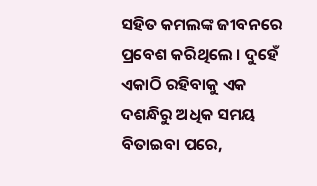ସହିତ କମଲଙ୍କ ଜୀବନରେ ପ୍ରବେଶ କରିଥିଲେ । ଦୁହେଁ ଏକାଠି ରହିବାକୁ ଏକ ଦଶନ୍ଧିରୁ ଅଧିକ ସମୟ ବିତାଇବା ପରେ,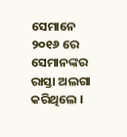ସେମାନେ ୨୦୧୬ ରେ ସେମାନଙ୍କର ରାସ୍ତା ଅଲଗା କରିଥିଲେ ।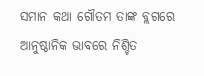ସମାନ କଥା ଗୌତମ ତାଙ୍କ ବ୍ଲଗରେ ଆନୁଷ୍ଠାନିକ ଭାବରେ ନିଶ୍ଚିତ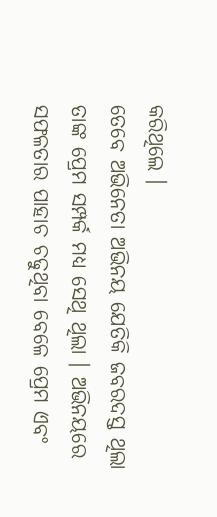କରିଥିଲେ ।
ତେବେ ଅଭିନେତା ଅଭିନୟ ଯେତିକି ଜବରଦସ୍ତ ଥିଲା ତାଙ୍କ ପ୍ରେମ ସମ୍ପର୍କ ମଧ୍ୟ ସେଥି ଥିଲା । ଅଭିନୟରେ ସଫଳତାର ପାହାଚ ଚଢୁଥିବା ବେଳେ ପ୍ରେମ ଏବଂ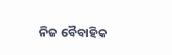ନିଜ ବୈବାହିକ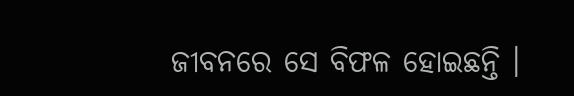ଜୀବନରେ ସେ ବିଫଳ ହୋଇଛନ୍ତି ।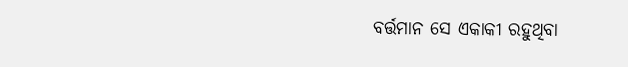ବର୍ତ୍ତମାନ ସେ ଏକାକୀ ରହୁଥିବା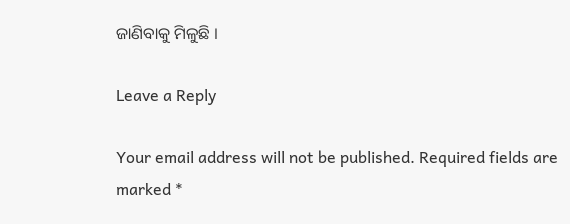ଜାଣିବାକୁ ମିଳୁଛି ।

Leave a Reply

Your email address will not be published. Required fields are marked *